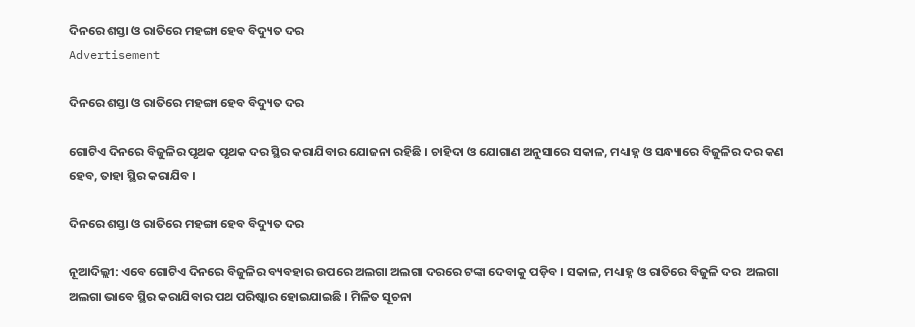ଦିନରେ ଶସ୍ତା ଓ ରାତିରେ ମହଙ୍ଗା ହେବ ବିଦ୍ୟୁତ ଦର
Advertisement

ଦିନରେ ଶସ୍ତା ଓ ରାତିରେ ମହଙ୍ଗା ହେବ ବିଦ୍ୟୁତ ଦର

ଗୋଟିଏ ଦିନରେ ବିଜୁଳିର ପୃଥକ ପୃଥକ ଦର ସ୍ଥିର କରାଯିବାର ଯୋଜନା ରହିଛି । ଚାହିଦା ଓ ଯୋଗାଣ ଅନୁସାରେ ସକାଳ, ମଧ୍ୟାହ୍ନ ଓ ସନ୍ଧ୍ୟାରେ ବିଜୁଳିର ଦର କଣ ହେବ, ତାହା ସ୍ଥିର କରାଯିବ ।

ଦିନରେ ଶସ୍ତା ଓ ରାତିରେ ମହଙ୍ଗା ହେବ ବିଦ୍ୟୁତ ଦର

ନୂଆଦିଲ୍ଲୀ: ଏବେ ଗୋଟିଏ ଦିନରେ ବିଜୁଳିର ବ୍ୟବହାର ଉପରେ ଅଲଗା ଅଲଗା ଦରରେ ଟଙ୍କା ଦେବାକୁ ପଡ଼ିବ । ସକାଳ, ମଧ୍ୟାହ୍ନ ଓ ରାତିରେ ବିଜୁଳି ଦର  ଅଲଗା ଅଲଗା ଭାବେ ସ୍ଥିର କରାଯିବାର ପଥ ପରିଷ୍କାର ହୋଇଯାଇଛି । ମିଳିତ ସୂଚନା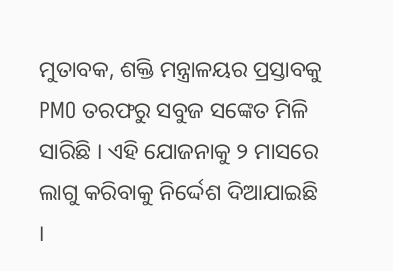ମୁତାବକ, ଶକ୍ତି ମନ୍ତ୍ରାଳୟର ପ୍ରସ୍ତାବକୁ PMO ତରଫରୁ ସବୁଜ ସଙ୍କେତ ମିଳି ସାରିଛି । ଏହି ଯୋଜନାକୁ ୨ ମାସରେ ଲାଗୁ କରିବାକୁ ନିର୍ଦ୍ଦେଶ ଦିଆଯାଇଛି ।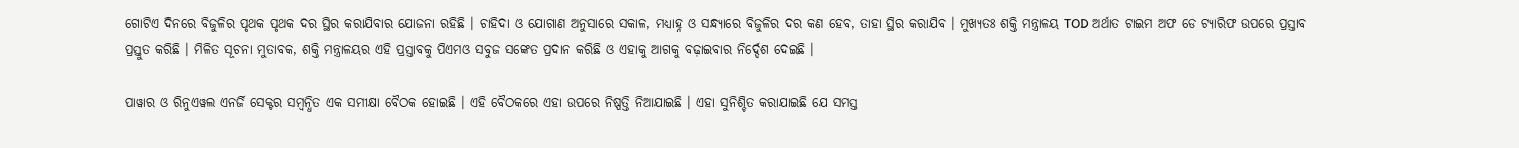ଗୋଟିଏ ଦିନରେ ବିଜୁଳିର ପୃଥକ ପୃଥକ ଦର ସ୍ଥିର କରାଯିବାର ଯୋଜନା ରହିଛି । ଚାହିଦା ଓ ଯୋଗାଣ ଅନୁସାରେ ସକାଳ, ମଧ୍ୟାହ୍ନ ଓ ସନ୍ଧ୍ୟାରେ ବିଜୁଳିର ଦର କଣ ହେବ, ତାହା ସ୍ଥିର କରାଯିବ । ମୁଖ୍ୟତଃ ଶକ୍ତି ମନ୍ତ୍ରାଳୟ TOD ଅର୍ଥାତ ଟାଇମ ଅଫ ଡେ ଟ୍ୟାରିଫ ଉପରେ ପ୍ରସ୍ତାବ ପ୍ରସ୍ତୁତ କରିଛି । ମିଳିତ ସୂଚନା ମୁତାବକ, ଶକ୍ତି ମନ୍ତ୍ରାଳୟର ଏହି ପ୍ରସ୍ତାବକୁ ପିଏମଓ ସବୁଜ ସଙ୍କେତ ପ୍ରଦାନ କରିଛି ଓ ଏହାକୁ ଆଗକୁ ବଢ଼ାଇବାର ନିର୍ଦ୍ଦେଶ ଦେଇଛି ।

ପାୱାର ଓ ରିନୁଏୱଲ ଏନର୍ଜି ସେକ୍ଟର ସମ୍ୱନ୍ଧିତ ଏକ ସମୀକ୍ଷା ବୈଠକ ହୋଇଛି । ଏହି ବୈଠକରେ ଏହା ଉପରେ ନିଷ୍ପତ୍ତି ନିଆଯାଇଛି । ଏହା ସୁନିଶ୍ଚିତ କରାଯାଇଛି ଯେ ସମସ୍ତ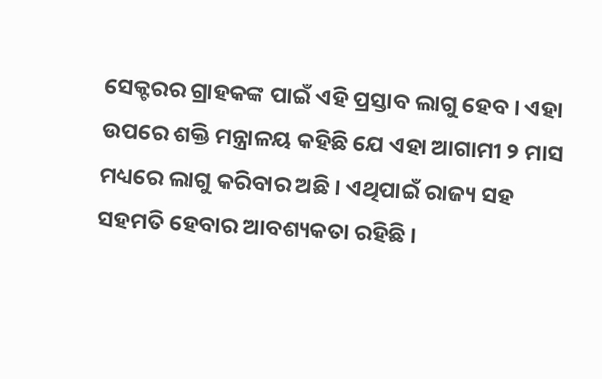ସେକ୍ଟରର ଗ୍ରାହକଙ୍କ ପାଇଁ ଏହି ପ୍ରସ୍ତାବ ଲାଗୁ ହେବ । ଏହା ଉପରେ ଶକ୍ତି ମନ୍ତ୍ରାଳୟ କହିଛି ଯେ ଏହା ଆଗାମୀ ୨ ମାସ ମଧ୍ୟରେ ଲାଗୁ କରିବାର ଅଛି । ଏଥିପାଇଁ ରାଜ୍ୟ ସହ ସହମତି ହେବାର ଆବଶ୍ୟକତା ରହିଛି ।